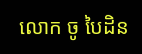លោក ចូ បៃដិន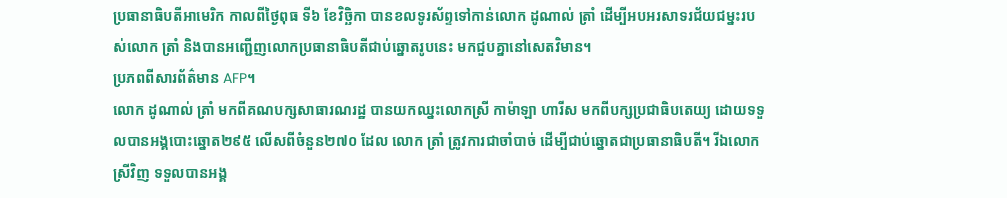ប្រធានាធិបតីអាមេរិក កាលពីថ្ងៃពុធ ទី៦ ខែវិច្ឆិកា បានខលទូរស័ព្ទទៅកាន់លោក ដូណាល់ ត្រាំ ដើម្បីអបអរសាទរជ័យជម្នះរបស់លោក ត្រាំ និងបានអញ្ជើញលោកប្រធានាធិបតីជាប់ឆ្នោតរូបនេះ មកជួបគ្នានៅសេតវិមាន។
ប្រភពពីសារព័ត៌មាន AFP។
លោក ដូណាល់ ត្រាំ មកពីគណបក្សសាធារណរដ្ឋ បានយកឈ្នះលោកស្រី កាម៉ាឡា ហារីស មកពីបក្សប្រជាធិបតេយ្យ ដោយទទួលបានអង្គបោះឆ្នោត២៩៥ លើសពីចំនួន២៧០ ដែល លោក ត្រាំ ត្រូវការជាចាំបាច់ ដើម្បីជាប់ឆ្នោតជាប្រធានាធិបតី។ រីឯលោកស្រីវិញ ទទួលបានអង្គ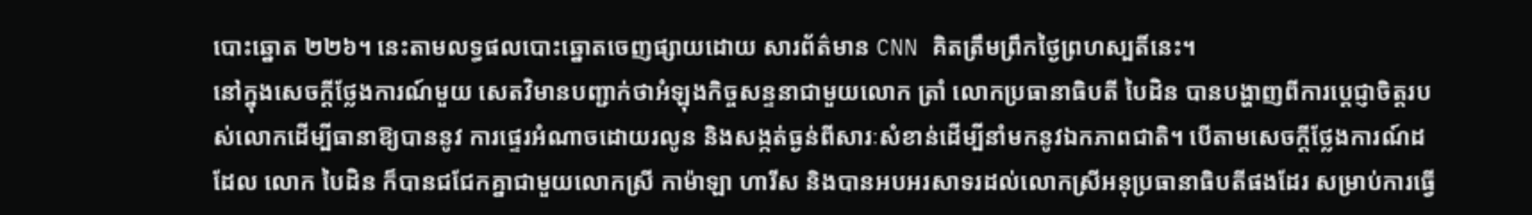បោះឆ្នោត ២២៦។ នេះតាមលទ្ធផលបោះឆ្នោតចេញផ្សាយដោយ សារព័ត៌មាន CNN គិតត្រឹមព្រឹកថ្ងៃព្រហស្បតិ៍នេះ។
នៅក្នុងសេចក្ដីថ្លែងការណ៍មួយ សេតវិមានបញ្ជាក់ថាអំឡុងកិច្ចសន្ទនាជាមួយលោក ត្រាំ លោកប្រធានាធិបតី បៃដិន បានបង្ហាញពីការប្ដេជ្ញាចិត្តរបស់លោកដើម្បីធានាឱ្យបាននូវ ការផ្ទេរអំណាចដោយរលូន និងសង្កត់ធ្ងន់ពីសារៈសំខាន់ដើម្បីនាំមកនូវឯកភាពជាតិ។ បើតាមសេចក្ដីថ្លែងការណ៍ដដែល លោក បៃដិន ក៏បានជជែកគ្នាជាមួយលោកស្រី កាម៉ាឡា ហារីស និងបានអបអរសាទរដល់លោកស្រីអនុប្រធានាធិបតីផងដែរ សម្រាប់ការធ្វើ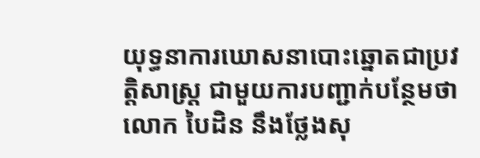យុទ្ធនាការឃោសនាបោះឆ្នោតជាប្រវតិ្តសាស្ត្រ ជាមួយការបញ្ជាក់បន្ថែមថាលោក បៃដិន នឹងថ្លែងសុ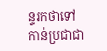ន្ទរកថាទៅកាន់ប្រជាជា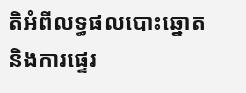តិអំពីលទ្ធផលបោះឆ្នោត និងការផ្ទេរ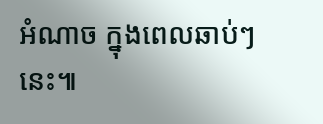អំណាច ក្នុងពេលឆាប់ៗនេះ៕